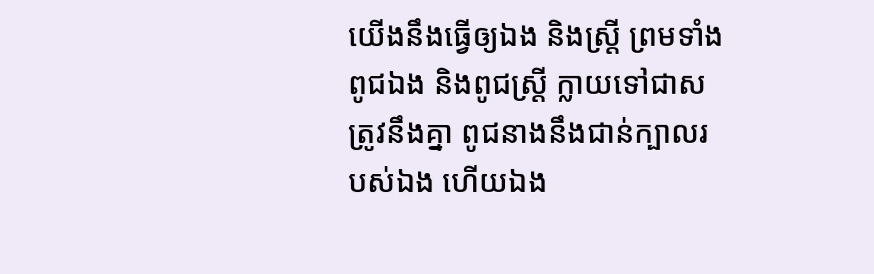យើងនឹងធ្វើឲ្យឯង និងស្ត្រី ព្រមទាំងពូជឯង និងពូជស្ត្រី ក្លាយទៅជាសត្រូវនឹងគ្នា ពូជនាងនឹងជាន់ក្បាលរបស់ឯង ហើយឯង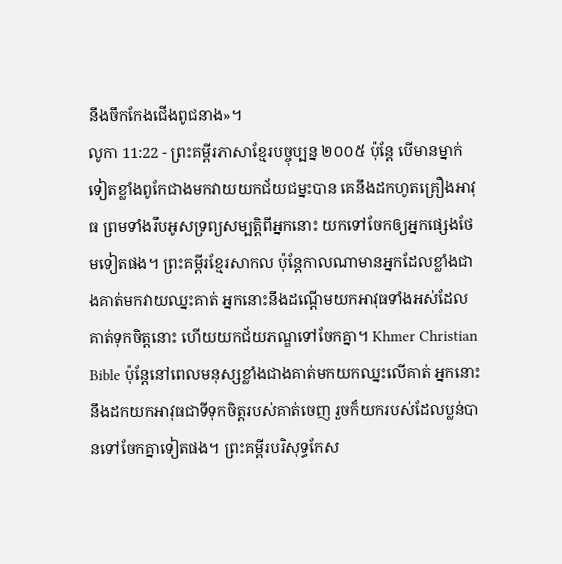នឹងចឹកកែងជើងពូជនាង»។
លូកា 11:22 - ព្រះគម្ពីរភាសាខ្មែរបច្ចុប្បន្ន ២០០៥ ប៉ុន្តែ បើមានម្នាក់ទៀតខ្លាំងពូកែជាងមកវាយយកជ័យជម្នះបាន គេនឹងដកហូតគ្រឿងអាវុធ ព្រមទាំងរឹបអូសទ្រព្យសម្បត្តិពីអ្នកនោះ យកទៅចែកឲ្យអ្នកផ្សេងថែមទៀតផង។ ព្រះគម្ពីរខ្មែរសាកល ប៉ុន្តែកាលណាមានអ្នកដែលខ្លាំងជាងគាត់មកវាយឈ្នះគាត់ អ្នកនោះនឹងដណ្ដើមយកអាវុធទាំងអស់ដែលគាត់ទុកចិត្តនោះ ហើយយកជ័យភណ្ឌទៅចែកគ្នា។ Khmer Christian Bible ប៉ុន្ដែនៅពេលមនុស្សខ្លាំងជាងគាត់មកយកឈ្នះលើគាត់ អ្នកនោះនឹងដកយកអាវុធជាទីទុកចិត្ដរបស់គាត់ចេញ រួចក៏យករបស់ដែលប្លន់បានទៅចែកគ្នាទៀតផង។ ព្រះគម្ពីរបរិសុទ្ធកែស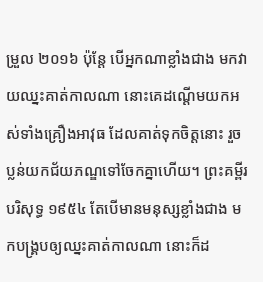ម្រួល ២០១៦ ប៉ុន្តែ បើអ្នកណាខ្លាំងជាង មកវាយឈ្នះគាត់កាលណា នោះគេដណ្តើមយកអស់ទាំងគ្រឿងអាវុធ ដែលគាត់ទុកចិត្តនោះ រួចប្លន់យកជ័យភណ្ឌទៅចែកគ្នាហើយ។ ព្រះគម្ពីរបរិសុទ្ធ ១៩៥៤ តែបើមានមនុស្សខ្លាំងជាង មកបង្គ្របឲ្យឈ្នះគាត់កាលណា នោះក៏ដ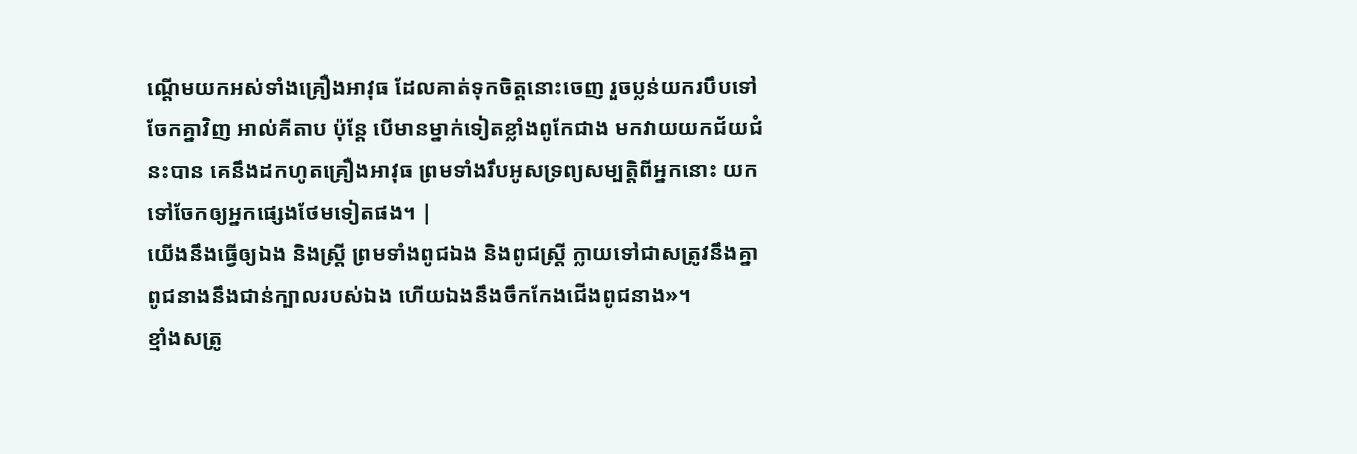ណ្តើមយកអស់ទាំងគ្រឿងអាវុធ ដែលគាត់ទុកចិត្តនោះចេញ រួចប្លន់យករបឹបទៅចែកគ្នាវិញ អាល់គីតាប ប៉ុន្តែ បើមានម្នាក់ទៀតខ្លាំងពូកែជាង មកវាយយកជ័យជំនះបាន គេនឹងដកហូតគ្រឿងអាវុធ ព្រមទាំងរឹបអូសទ្រព្យសម្បត្តិពីអ្នកនោះ យកទៅចែកឲ្យអ្នកផ្សេងថែមទៀតផង។ |
យើងនឹងធ្វើឲ្យឯង និងស្ត្រី ព្រមទាំងពូជឯង និងពូជស្ត្រី ក្លាយទៅជាសត្រូវនឹងគ្នា ពូជនាងនឹងជាន់ក្បាលរបស់ឯង ហើយឯងនឹងចឹកកែងជើងពូជនាង»។
ខ្មាំងសត្រូ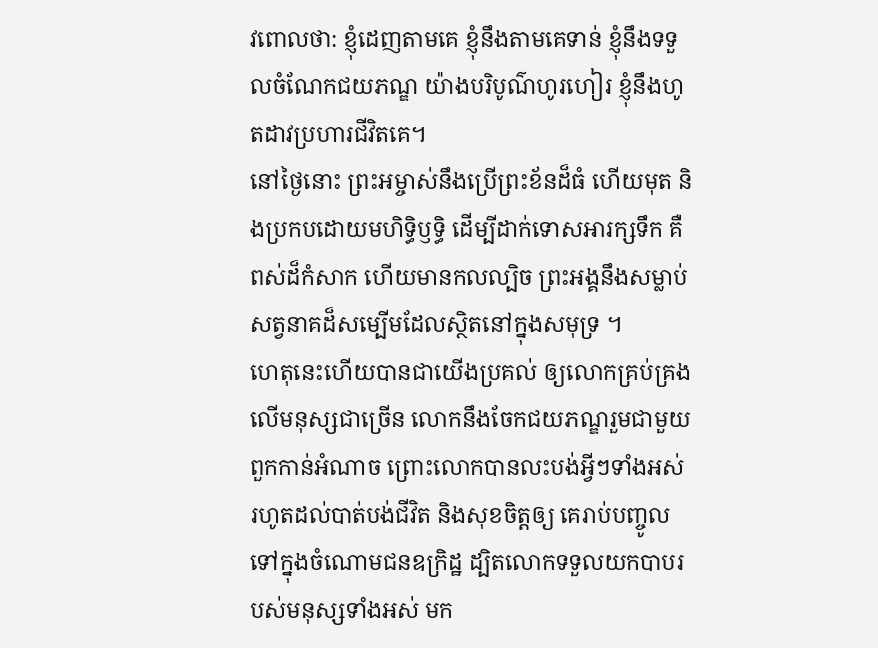វពោលថា: ខ្ញុំដេញតាមគេ ខ្ញុំនឹងតាមគេទាន់ ខ្ញុំនឹងទទួលចំណែកជយភណ្ឌ យ៉ាងបរិបូណ៌ហូរហៀរ ខ្ញុំនឹងហូតដាវប្រហារជីវិតគេ។
នៅថ្ងៃនោះ ព្រះអម្ចាស់នឹងប្រើព្រះខ័នដ៏ធំ ហើយមុត និងប្រកបដោយមហិទ្ធិឫទ្ធិ ដើម្បីដាក់ទោសអារក្សទឹក គឺពស់ដ៏កំសាក ហើយមានកលល្បិច ព្រះអង្គនឹងសម្លាប់សត្វនាគដ៏សម្បើមដែលស្ថិតនៅក្នុងសមុទ្រ ។
ហេតុនេះហើយបានជាយើងប្រគល់ ឲ្យលោកគ្រប់គ្រងលើមនុស្សជាច្រើន លោកនឹងចែកជយភណ្ឌរួមជាមួយ ពួកកាន់អំណាច ព្រោះលោកបានលះបង់អ្វីៗទាំងអស់ រហូតដល់បាត់បង់ជីវិត និងសុខចិត្តឲ្យ គេរាប់បញ្ចូលទៅក្នុងចំណោមជនឧក្រិដ្ឋ ដ្បិតលោកទទួលយកបាបរបស់មនុស្សទាំងអស់ មក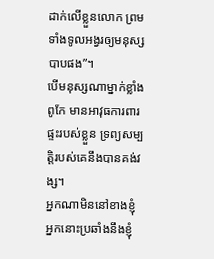ដាក់លើខ្លួនលោក ព្រមទាំងទូលអង្វរឲ្យមនុស្សបាបផង”។
បើមនុស្សណាម្នាក់ខ្លាំងពូកែ មានអាវុធការពារផ្ទះរបស់ខ្លួន ទ្រព្យសម្បត្តិរបស់គេនឹងបានគង់វង្ស។
អ្នកណាមិននៅខាងខ្ញុំ អ្នកនោះប្រឆាំងនឹងខ្ញុំ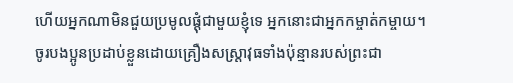ហើយអ្នកណាមិនជួយប្រមូលផ្ដុំជាមួយខ្ញុំទេ អ្នកនោះជាអ្នកកម្ចាត់កម្ចាយ។
ចូរបងប្អូនប្រដាប់ខ្លួនដោយគ្រឿងសស្ត្រាវុធទាំងប៉ុន្មានរបស់ព្រះជា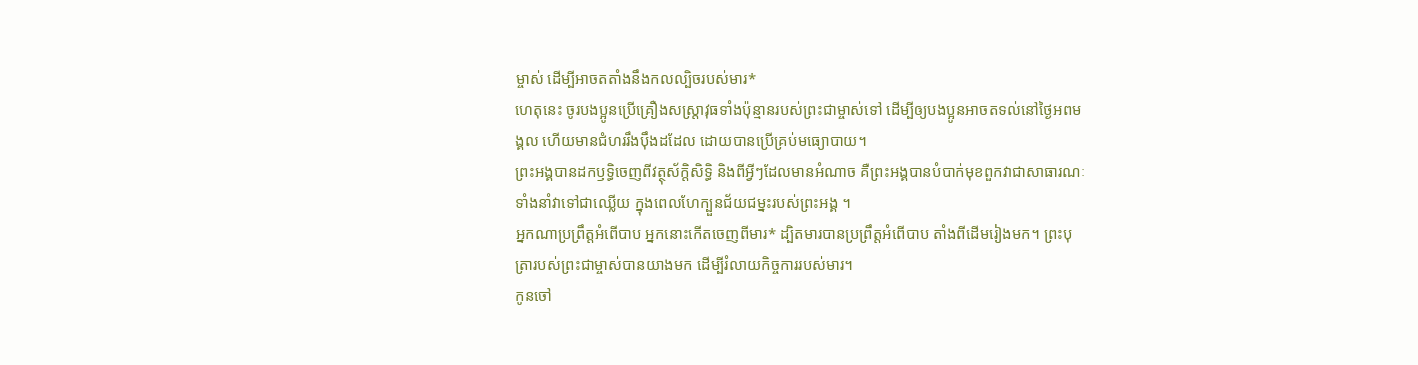ម្ចាស់ ដើម្បីអាចតតាំងនឹងកលល្បិចរបស់មារ*
ហេតុនេះ ចូរបងប្អូនប្រើគ្រឿងសស្ត្រាវុធទាំងប៉ុន្មានរបស់ព្រះជាម្ចាស់ទៅ ដើម្បីឲ្យបងប្អូនអាចតទល់នៅថ្ងៃអពមង្គល ហើយមានជំហររឹងប៉ឹងដដែល ដោយបានប្រើគ្រប់មធ្យោបាយ។
ព្រះអង្គបានដកឫទ្ធិចេញពីវត្ថុស័ក្ដិសិទ្ធិ និងពីអ្វីៗដែលមានអំណាច គឺព្រះអង្គបានបំបាក់មុខពួកវាជាសាធារណៈ ទាំងនាំវាទៅជាឈ្លើយ ក្នុងពេលហែក្បួនជ័យជម្នះរបស់ព្រះអង្គ ។
អ្នកណាប្រព្រឹត្តអំពើបាប អ្នកនោះកើតចេញពីមារ* ដ្បិតមារបានប្រព្រឹត្តអំពើបាប តាំងពីដើមរៀងមក។ ព្រះបុត្រារបស់ព្រះជាម្ចាស់បានយាងមក ដើម្បីរំលាយកិច្ចការរបស់មារ។
កូនចៅ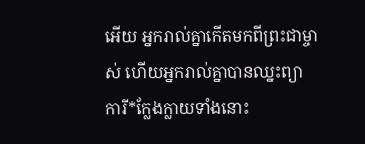អើយ អ្នករាល់គ្នាកើតមកពីព្រះជាម្ចាស់ ហើយអ្នករាល់គ្នាបានឈ្នះព្យាការី*ក្លែងក្លាយទាំងនោះ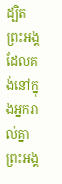ដ្បិតព្រះអង្គដែលគង់នៅក្នុងអ្នករាល់គ្នា ព្រះអង្គ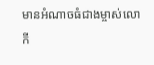មានអំណាចធំជាងម្ចាស់លោកី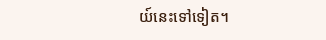យ៍នេះទៅទៀត។